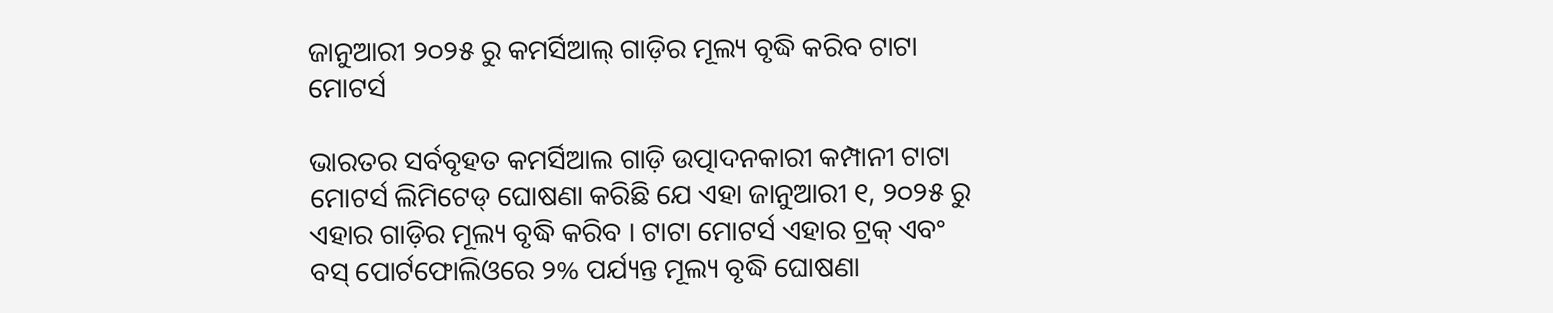ଜାନୁଆରୀ ୨୦୨୫ ରୁ କମର୍ସିଆଲ୍ ଗାଡ଼ିର ମୂଲ୍ୟ ବୃଦ୍ଧି କରିବ ଟାଟା ମୋଟର୍ସ

ଭାରତର ସର୍ବବୃହତ କମର୍ସିଆଲ ଗାଡ଼ି ଉତ୍ପାଦନକାରୀ କମ୍ପାନୀ ଟାଟା ମୋଟର୍ସ ଲିମିଟେଡ୍ ଘୋଷଣା କରିଛି ଯେ ଏହା ଜାନୁଆରୀ ୧, ୨୦୨୫ ରୁ ଏହାର ଗାଡ଼ିର ମୂଲ୍ୟ ବୃଦ୍ଧି କରିବ । ଟାଟା ମୋଟର୍ସ ଏହାର ଟ୍ରକ୍ ଏବଂ ବସ୍ ପୋର୍ଟଫୋଲିଓରେ ୨% ପର୍ଯ୍ୟନ୍ତ ମୂଲ୍ୟ ବୃଦ୍ଧି ଘୋଷଣା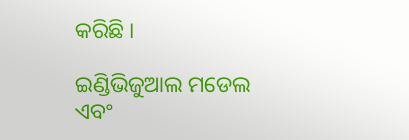କରିଛି ।

ଇଣ୍ଡିଭିଜୁଆଲ ମଡେଲ ଏବଂ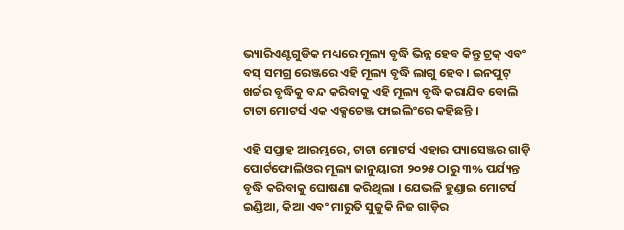ଭ୍ୟାରିଏଣ୍ଟଗୁଡିକ ମଧ୍ୟରେ ମୂଲ୍ୟ ବୃଦ୍ଧି ଭିନ୍ନ ହେବ କିନ୍ତୁ ଟ୍ରକ୍ ଏବଂ ବସ୍ ସମଗ୍ର ରେଞ୍ଜରେ ଏହି ମୂଲ୍ୟ ବୃଦ୍ଧି ଲାଗୁ ହେବ । ଇନପୁଟ୍ ଖର୍ଚ୍ଚର ବୃଦ୍ଧିକୁ ବନ୍ଦ କରିବାକୁ ଏହି ମୂଲ୍ୟ ବୃଦ୍ଧି କରାଯିବ ବୋଲି ଟାଟା ମୋଟର୍ସ ଏକ ଏକ୍ସଚେଞ୍ଜ ଫାଇଲିଂରେ କହିଛନ୍ତି ।

ଏହି ସପ୍ତାହ ଆରମ୍ଭରେ, ଟାଟା ମୋଟର୍ସ ଏହାର ପ୍ୟାସେଞ୍ଜର ଗାଡ଼ି ପୋର୍ଟଫୋଲିଓର ମୂଲ୍ୟ ଜାନୁୟାରୀ ୨୦୨୫ ଠାରୁ ୩% ପର୍ଯ୍ୟନ୍ତ ବୃଦ୍ଧି କରିବାକୁ ଘୋଷଣା କରିଥିଲା । ଯେଭଳି ହୁଣ୍ଡାଇ ମୋଟର୍ସ ଇଣ୍ଡିଆ, କିଆ ଏବଂ ମାରୁତି ସୁଜୁକି ନିଜ ଗାଡ଼ିର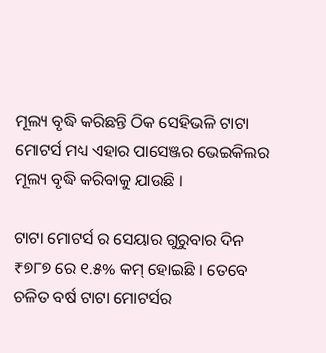ମୂଲ୍ୟ ବୃଦ୍ଧି କରିଛନ୍ତି ଠିକ ସେହିଭଳି ଟାଟା ମୋଟର୍ସ ମଧ୍ୟ ଏହାର ପାସେଞ୍ଜର ଭେଇକିଲର ମୂଲ୍ୟ ବୃଦ୍ଧି କରିବାକୁ ଯାଉଛି ।

ଟାଟା ମୋଟର୍ସ ର ସେୟାର ଗୁରୁବାର ଦିନ ₹୭୮୭ ରେ ୧.୫% କମ୍ ହୋଇଛି । ତେବେ ଚଳିତ ବର୍ଷ ଟାଟା ମୋଟର୍ସର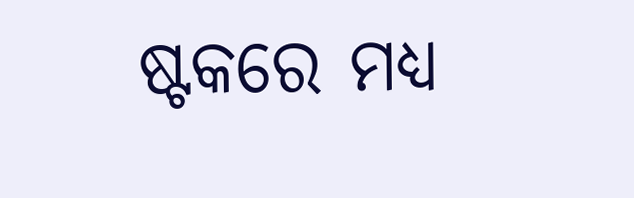ଷ୍ଟକରେ ମଧ୍ୟ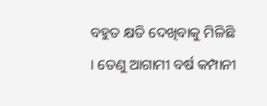ବହୁତ କ୍ଷତି ଦେଖିବାକୁ ମିଳିଛି । ତେଣୁ ଆଗାମୀ ବର୍ଷ କମ୍ପାନୀ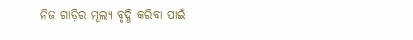ନିଜ ଗାଡ଼ିର ମୂଲ୍ୟ ବୃଦ୍ଧି କରିବା ପାଇଁ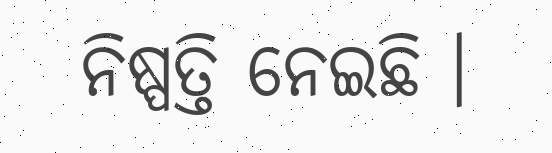ନିଷ୍ପତ୍ତି ନେଇଛି ।